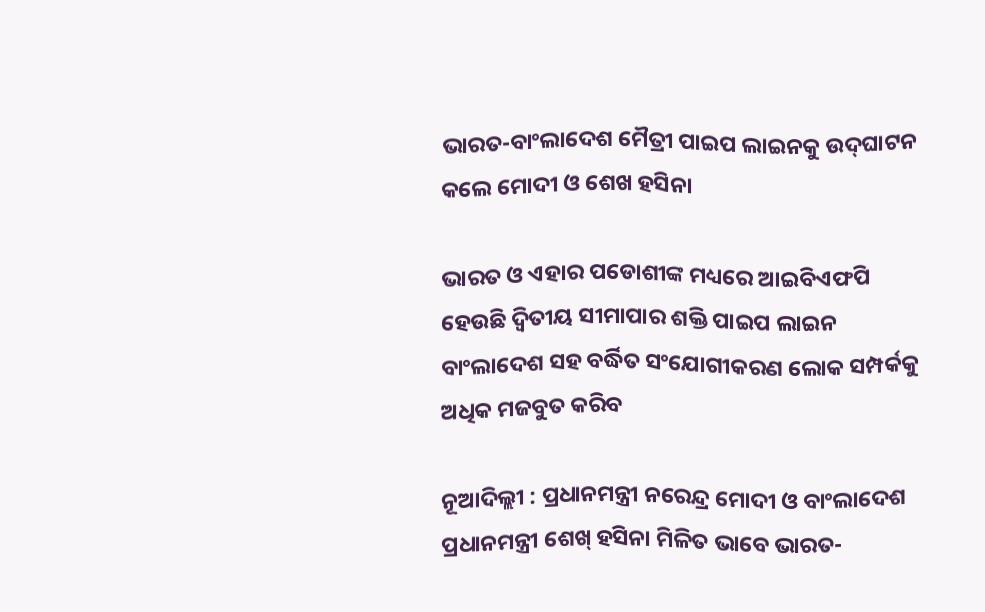ଭାରତ-ବାଂଲାଦେଶ ମୈତ୍ରୀ ପାଇପ ଲାଇନକୁ ଉଦ୍‌ଘାଟନ କଲେ ମୋଦୀ ଓ ଶେଖ ହସିନା

ଭାରତ ଓ ଏହାର ପଡୋଶୀଙ୍କ ମଧ୍ୟରେ ଆଇବିଏଫପି ହେଉଛି ଦ୍ୱିତୀୟ ସୀମାପାର ଶକ୍ତି ପାଇପ ଲାଇନ ବାଂଲାଦେଶ ସହ ବର୍ଦ୍ଧିତ ସଂଯୋଗୀକରଣ ଲୋକ ସମ୍ପର୍କକୁ ଅଧିକ ମଜବୁତ କରିବ

ନୂଆଦିଲ୍ଲୀ : ପ୍ରଧାନମନ୍ତ୍ରୀ ନରେନ୍ଦ୍ର ମୋଦୀ ଓ ବାଂଲାଦେଶ ପ୍ରଧାନମନ୍ତ୍ରୀ ଶେଖ୍ ହସିନା ମିଳିତ ଭାବେ ଭାରତ-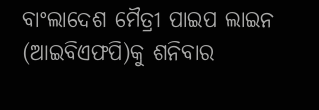ବାଂଲାଦେଶ ମୈତ୍ରୀ ପାଇପ ଲାଇନ (ଆଇବିଏଫପି)କୁ ଶନିବାର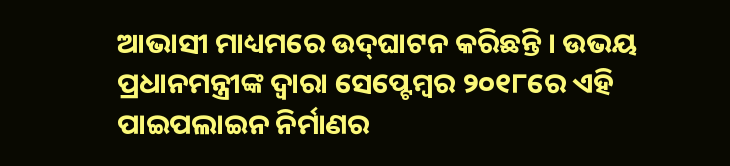ଆଭାସୀ ମାଧ୍ୟମରେ ଉଦ୍‌ଘାଟନ କରିଛନ୍ତି । ଉଭୟ ପ୍ରଧାନମନ୍ତ୍ରୀଙ୍କ ଦ୍ୱାରା ସେପ୍ଟେମ୍ବର ୨୦୧୮ରେ ଏହି ପାଇପଲାଇନ ନିର୍ମାଣର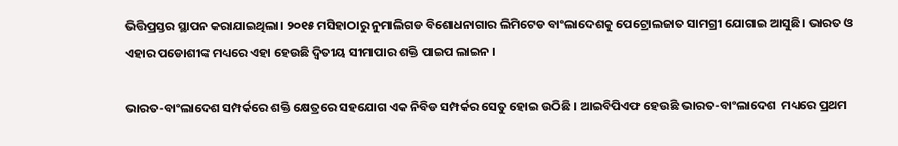ଭିତ୍ତିପ୍ରସ୍ତର ସ୍ଥାପନ କରାଯାଇଥିଲା। ୨୦୧୫ ମସିହାଠାରୁ ନୁମାଲିଗଡ ବିଶୋଧନାଗାର ଲିମିଟେଡ ବାଂଲାଦେଶକୁ ପେଟ୍ରୋଲଜାତ ସାମଗ୍ରୀ ଯୋଗାଇ ଆସୁଛି। ଭାରତ ଓ ଏହାର ପଡୋଶୀଙ୍କ ମଧ୍ୟରେ ଏହା ହେଉଛି ଦ୍ୱିତୀୟ ସୀମାପାର ଶକ୍ତି ପାଇପ ଲାଇନ ।

ଭାରତ-ବାଂଲାଦେଶ ସମ୍ପର୍କରେ ଶକ୍ତି କ୍ଷେତ୍ରରେ ସହଯୋଗ ଏକ ନିବିଡ ସମ୍ପର୍କର ସେତୁ ହୋଇ ଉଠିଛି । ଆଇବିପିଏଫ ହେଉଛି ଭାରତ-ବାଂଲାଦେଶ  ମଧ୍ୟରେ ପ୍ରଥମ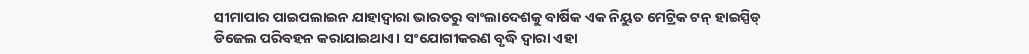ସୀମାପାର ପାଇପଲାଇନ ଯାହାଦ୍ୱାରା ଭାରତରୁ ବାଂଲାଦେଶକୁ ବାର୍ଷିକ ଏକ ନିୟୁତ ମେଟ୍ରିକ ଟନ୍ ହାଇସ୍ପିଡ୍ ଡିଜେଲ ପରିବହନ କରାଯାଇଥାଏ। ସଂଯୋଗୀକରଣ ବୃଦ୍ଧି ଦ୍ୱାରା ଏହା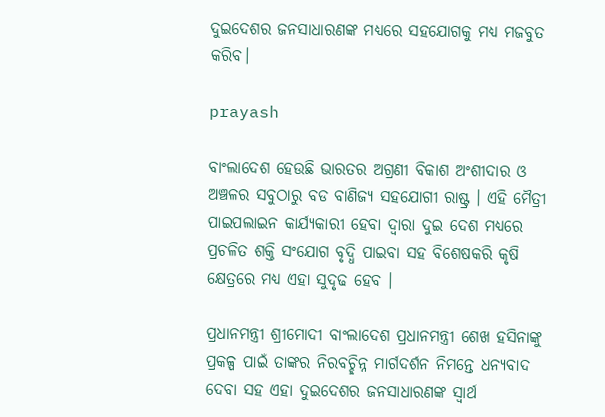ଦୁଇଦେଶର ଜନସାଧାରଣଙ୍କ ମଧ୍ୟରେ ସହଯୋଗକୁ ମଧ୍ୟ ମଜବୁତ କରିବ।

prayash

ବାଂଲାଦେଶ ହେଉଛି ଭାରତର ଅଗ୍ରଣୀ ବିକାଶ ଅଂଶୀଦାର ଓ ଅଞ୍ଚଳର ସବୁଠାରୁ ବଡ ବାଣିଜ୍ୟ ସହଯୋଗୀ ରାଷ୍ଟ୍ର । ଏହି ମୈତ୍ରୀ ପାଇପଲାଇନ କାର୍ଯ୍ୟକାରୀ ହେବା ଦ୍ୱାରା ଦୁଇ ଦେଶ ମଧ୍ୟରେ ପ୍ରଚଳିତ ଶକ୍ତି ସଂଯୋଗ ବୃଦ୍ଧି ପାଇବା ସହ ବିଶେଷକରି କୃଷି କ୍ଷେତ୍ରରେ ମଧ୍ୟ ଏହା ସୁଦୃଢ ହେବ ।

ପ୍ରଧାନମନ୍ତ୍ରୀ ଶ୍ରୀମୋଦୀ ବାଂଲାଦେଶ ପ୍ରଧାନମନ୍ତ୍ରୀ ଶେଖ ହସିନାଙ୍କୁ ପ୍ରକଳ୍ପ ପାଇଁ ତାଙ୍କର ନିରବଚ୍ଛିନ୍ନ ମାର୍ଗଦର୍ଶନ ନିମନ୍ତେ ଧନ୍ୟବାଦ ଦେବା ସହ ଏହା ଦୁଇଦେଶର ଜନସାଧାରଣଙ୍କ ସ୍ୱାର୍ଥ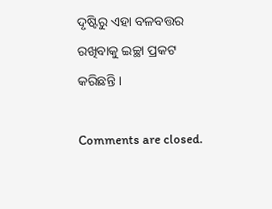ଦୃଷ୍ଟିରୁ ଏହା ବଳବତ୍ତର ରଖିବାକୁ ଇଚ୍ଛା ପ୍ରକଟ କରିଛନ୍ତି ।

Comments are closed.